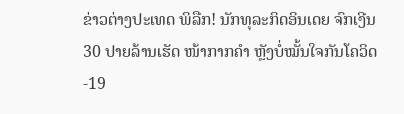ຂ່າວຕ່າງປະເທດ ພິລືກ! ນັກທຸລະກິດອິນເດຍ ຈົກເງີນ 30 ປາຍລ້ານເຮັດ ໜ້າກາກຄໍາ ຫຼັງບໍ່ໝັ້ນໃຈກັນໂຄວິດ-19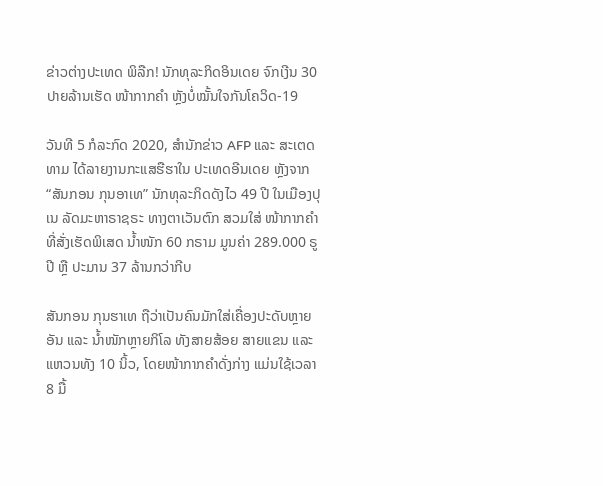ຂ່າວຕ່າງປະເທດ ພິລືກ! ນັກທຸລະກິດອິນເດຍ ຈົກເງີນ 30 ປາຍລ້ານເຮັດ ໜ້າກາກຄໍາ ຫຼັງບໍ່ໝັ້ນໃຈກັນໂຄວິດ-19

ວັນທີ 5 ກໍລະກົດ 2020, ສໍານັກຂ່າວ AFP ແລະ ສະເຕດທາມ ໄດ້ລາຍງານກະແສຮືຮາໃນ ປະເທດອີນເດຍ ຫຼັງຈາກ “ສັນກອນ ກຸນອາເທ” ນັກທຸລະກິດດັງໄວ 49 ປີ ໃນເມືອງປຸເນ ລັດມະຫາຣາຊຣະ ທາງຕາເວັນຕົກ ສວມໃສ່ ໜ້າກາກຄໍາ ທີ່ສັ່ງເຮັດພິເສດ ນໍ້າໜັກ 60 ກຣາມ ມູນຄ່າ 289.000 ຣູປີ ຫຼື ປະມານ 37 ລ້ານກວ່າກີບ

ສັນກອນ ກຸນຮາເທ ຖືວ່າເປັນຄົນມັກໃສ່ເຄື່ອງປະດັບຫຼາຍອັນ ແລະ ນໍ້າໜັກຫຼາຍກິໂລ ທັງສາຍສ້ອຍ ສາຍແຂນ ແລະ ແຫວນທັງ 10 ນິ້ວ, ໂດຍໜ້າກາກຄຳດັ່ງກ່າງ ແມ່ນໃຊ້ເວລາ 8 ມື້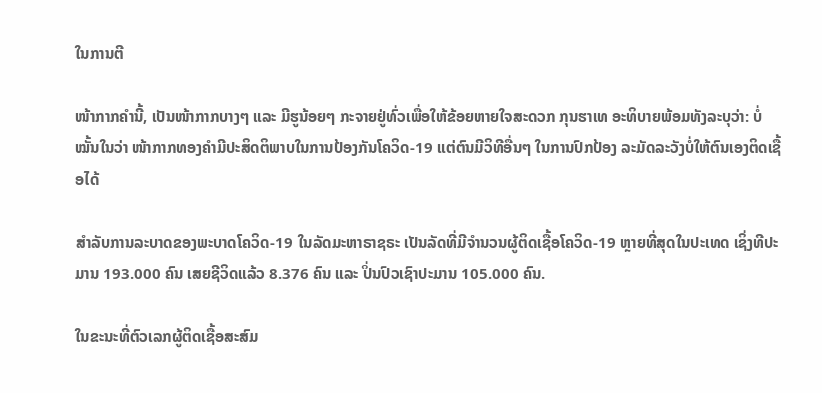ໃນການຕີ

ໜ້າກາກຄຳນີ້, ເປັນໜ້າກາກບາງໆ ແລະ ມີຮູນ້ອຍໆ ກະຈາຍຢູ່ທົ່ວເພື່ອໃຫ້ຂ້ອຍຫາຍໃຈສະດວກ ກຸນຮາເທ ອະທິບາຍພ້ອມທັງລະບຸວ່າ: ບໍ່ໝັ້ນໃນວ່າ ໜ້າກາກທອງຄໍາມີປະສິດຕິພາບໃນການປ້ອງກັນໂຄວິດ-19 ແຕ່ຕົນມີວິທີອື່ນໆ ໃນການປົກປ້ອງ ລະມັດລະວັງບໍ່ໃຫ້ຕົນເອງຕິດເຊື້ອໄດ້

ສຳລັບການລະບາດຂອງພະບາດໂຄວິດ-19 ໃນລັດມະຫາຣາຊຣະ ເປັນລັດທີ່ມີຈໍານວນຜູ້ຕິດເຊື້ອໂຄວິດ-19 ຫຼາຍທີ່ສຸດໃນປະເທດ ເຊິ່ງທີປະມານ 193.000 ຄົນ ເສຍຊີວິດແລ້ວ 8.376 ຄົນ ແລະ ປິ່ນປົວເຊົາປະມານ 105.000 ຄົນ.

ໃນຂະນະທີ່ຕົວເລກຜູ້ຕິດເຊື້ອສະສົມ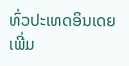ທົ່ວປະເທດອິນເດຍ ເພີ່ມ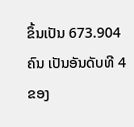ຂຶ້ນເປັນ 673.904 ຄົນ ເປັນອັນດັບທີ 4 ຂອງ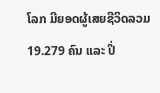ໂລກ ມີຍອດຜູ້ເສຍຊີວິດລວມ 19.279 ຄົນ ແລະ ປິ່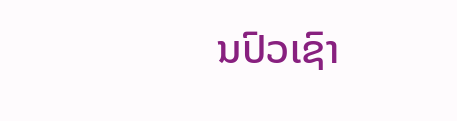ນປົວເຊົາ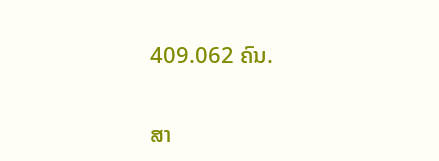409.062 ຄົນ.

ສາ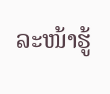ລະໜ້າຮູ້